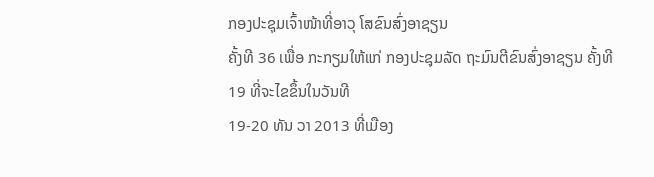ກອງປະຊຸມເຈົ້າໜ້າທີ່ອາວຸ ໂສຂົນສົ່ງອາຊຽນ
ຄັ້ງທີ 36 ເພື່ອ ກະກຽມໃຫ້ແກ່ ກອງປະຊຸມລັດ ຖະມົນຕີຂົນສົ່ງອາຊຽນ ຄັ້ງທີ 19 ທີ່ຈະໄຂຂຶ້ນໃນວັນທີ
19-20 ທັນ ວາ 2013 ທີ່ເມືອງ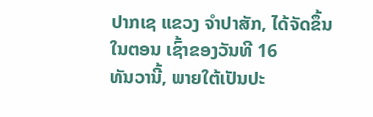ປາກເຊ ແຂວງ ຈໍາປາສັກ, ໄດ້ຈັດຂຶ້ນໃນຕອນ ເຊົ້າຂອງວັນທີ 16
ທັນວານີ້, ພາຍໃຕ້ເປັນປະ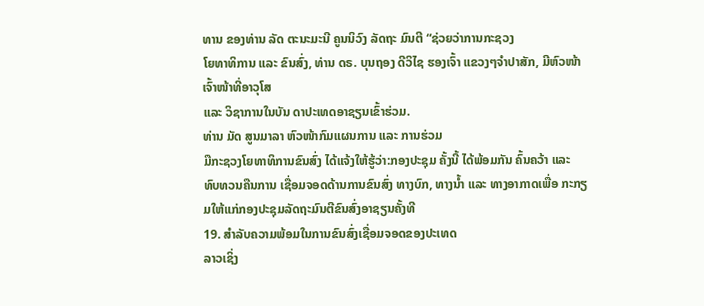ທານ ຂອງທ່ານ ລັດ ຕະນະມະນີ ຄູນນິວົງ ລັດຖະ ມົນຕີ “ຊ່ວຍວ່າການກະຊວງ
ໂຍທາທິການ ແລະ ຂົນສົ່ງ, ທ່ານ ດຣ. ບຸນຖອງ ດີວິໄຊ ຮອງເຈົ້າ ແຂວງໆຈໍາປາສັກ, ມີຫົວໜ້າ ເຈົ້າໜ້າທີ່ອາວຸໂສ
ແລະ ວິຊາການໃນບັນ ດາປະເທດອາຊຽນເຂົ້າຮ່ວມ.
ທ່ານ ມັດ ສູນມາລາ ຫົວໜ້າກົມແຜນການ ແລະ ການຮ່ວມ
ມືກະຊວງໂຍທາທິການຂົນສົ່ງ ໄດ້ແຈ້ງໃຫ້ຮູ້ວ່າ:ກອງປະຊຸມ ຄັ້ງນີ້ ໄດ້ພ້ອມກັນ ຄົ້ນຄວ້າ ແລະ
ທົບທວນຄືນການ ເຊື່ອມຈອດດ້ານການຂົນສົ່ງ ທາງບົກ, ທາງນ້ຳ ແລະ ທາງອາກາດເພື່ອ ກະກຽມໃຫ້ແກ່ກອງປະຊຸມລັດຖະມົນຕີຂົນສົ່ງອາຊຽນຄັ້ງທີ
19. ສຳລັບຄວາມພ້ອມໃນການຂົນສົ່ງເຊື່ອມຈອດຂອງປະເທດ
ລາວເຊິ່ງ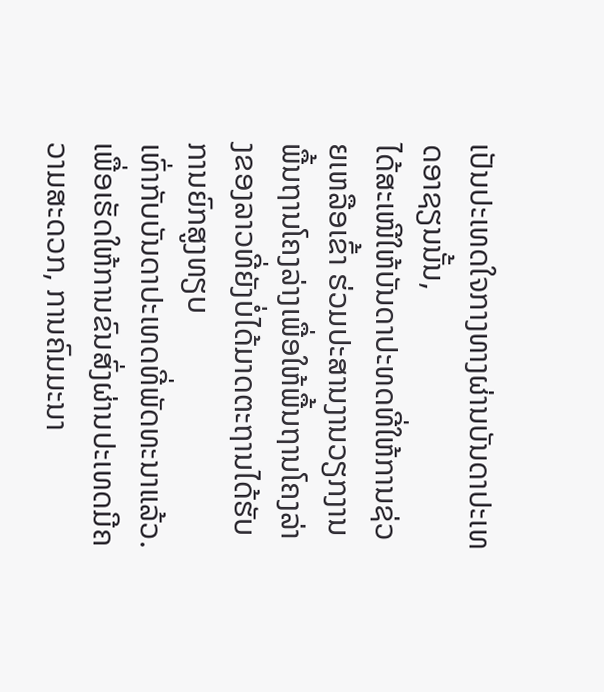ເປັນປະເທດໃຈກາງທາງຜ່ານບັນດາປະເທດອາຊຽນນັ້ນ,
ໄດ້ສະເໜີໃຫ້ບັນດາປະທດທີ່ໃຫ້ການຊ່ວຍເຫລືອເຂົ້າ ຮ່ວມປະສານງານວຽກງານພື້ນຖານໂຄງລ່າງເພື່ອໃຫ້ພື້ນຖານໂຄງລ່າງຂອງລາວທີ່ຍັງບໍ່ໄດ້ມາດຕະຖານໄດ້ຮັບການຍົກສູງທຽບ
ເທົ່າກັບບັນດາປະເທດທີ່ພັດທະນາແລ້ວ. ເພື່ອເຮັດໃຫ້ການຂົນສົ່ງຜ່ານປະເທດມີຄວາມສະດວກ, ການຄົມມະນາ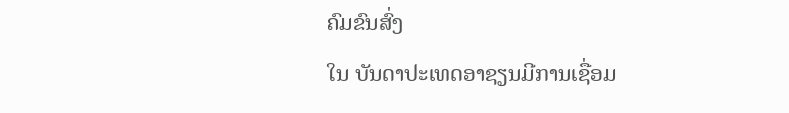ຄົມຂົນສົ່ງ
ໃນ ບັນດາປະເທດອາຊຽນມີການເຊື່ອມ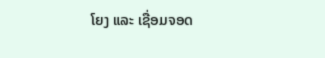ໂຍງ ແລະ ເຊື່ອມຈອດ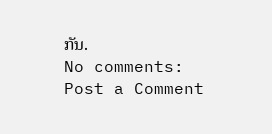ກັນ.
No comments:
Post a Comment